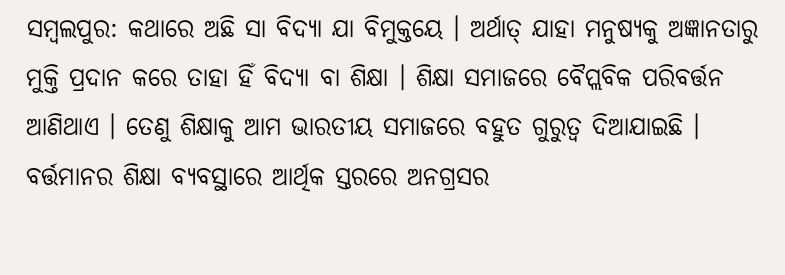ସମ୍ବଲପୁର: କଥାରେ ଅଛି ସା ବିଦ୍ୟା ଯା ବିମୁକ୍ତୟେ । ଅର୍ଥାତ୍ ଯାହା ମନୁଷ୍ୟକୁ ଅଜ୍ଞାନତାରୁ ମୁକ୍ତି ପ୍ରଦାନ କରେ ତାହା ହିଁ ବିଦ୍ୟା ବା ଶିକ୍ଷା । ଶିକ୍ଷା ସମାଜରେ ବୈପ୍ଲବିକ ପରିବର୍ତ୍ତନ ଆଣିଥାଏ । ତେଣୁ ଶିକ୍ଷାକୁ ଆମ ଭାରତୀୟ ସମାଜରେ ବହୁତ ଗୁରୁତ୍ବ ଦିଆଯାଇଛି । ବର୍ତ୍ତମାନର ଶିକ୍ଷା ବ୍ୟବସ୍ଥାରେ ଆର୍ଥିକ ସ୍ତରରେ ଅନଗ୍ରସର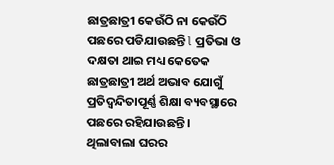ଛାତ୍ରଛାତ୍ରୀ କେଉଁଠି ନା କେଉଁଠି ପଛରେ ପଡିଯାଉଛନ୍ତି l ପ୍ରତିଭା ଓ ଦକ୍ଷତା ଥାଇ ମଧ୍ୟ କେତେକ ଛାତ୍ରଛାତ୍ରୀ ଅର୍ଥ ଅଭାବ ଯୋଗୁଁ ପ୍ରତିଦ୍ବନ୍ଦିତାପୂର୍ଣ୍ଣ ଶିକ୍ଷା ବ୍ୟବସ୍ଥାରେ ପଛରେ ରହିଯାଉଛନ୍ତି ।
ଥିଲାବାଲା ଘରର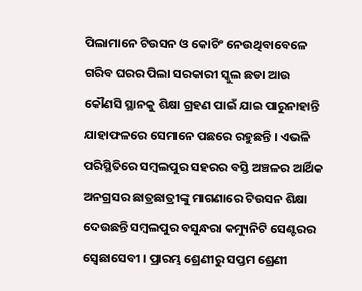ପିଲାମାନେ ଟିଉସନ ଓ କୋଚିଂ ନେଉଥିବାବେଳେ ଗରିବ ଘରର ପିଲା ସରକାରୀ ସ୍କୁଲ ଛଡା ଆଉ କୌଣସି ସ୍ଥାନକୁ ଶିକ୍ଷା ଗ୍ରହଣ ପାଇଁ ଯାଇ ପାରୁନାହାନ୍ତି ଯାହାଫଳରେ ସେମାନେ ପଛରେ ରହୁଛନ୍ତି । ଏଭଳି ପରିସ୍ଥିତିରେ ସମ୍ବଲପୁର ସହରର ବସ୍ତି ଅଞ୍ଚଳର ଆର୍ଥିକ ଅନଗ୍ରସର ଛାତ୍ରଛାତ୍ରୀଙ୍କୁ ମାଗଣାରେ ଟିଉସନ ଶିକ୍ଷା ଦେଉଛନ୍ତି ସମ୍ବଲପୁର ବସୁନ୍ଧରା କମ୍ୟୁନିଟି ସେଣ୍ଟରର ସ୍ବେଛାସେବୀ । ପ୍ରାରମ୍ଭ ଶ୍ରେଣୀରୁ ସପ୍ତମ ଶ୍ରେଣୀ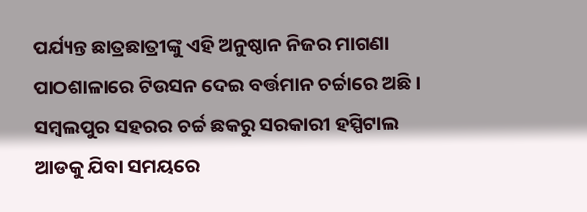ପର୍ଯ୍ୟନ୍ତ ଛାତ୍ରଛାତ୍ରୀଙ୍କୁ ଏହି ଅନୁଷ୍ଠାନ ନିଜର ମାଗଣା ପାଠଶାଳାରେ ଟିଉସନ ଦେଇ ବର୍ତ୍ତମାନ ଚର୍ଚ୍ଚାରେ ଅଛି । ସମ୍ବଲପୁର ସହରର ଚର୍ଚ୍ଚ ଛକରୁ ସରକାରୀ ହସ୍ପିଟାଲ ଆଡକୁ ଯିବା ସମୟରେ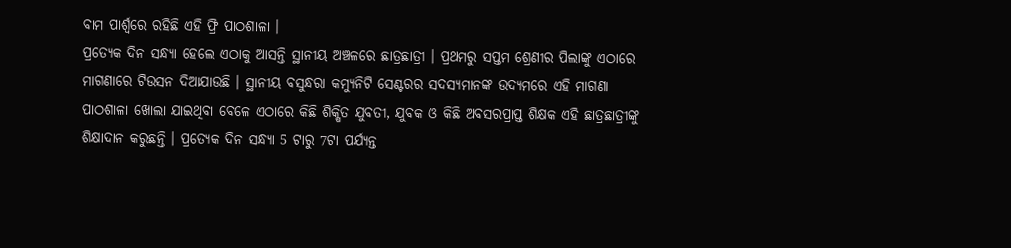ବାମ ପାର୍ଶ୍ଵରେ ରହିଛି ଏହି ଫ୍ରି ପାଠଶାଳା ।
ପ୍ରତ୍ୟେକ ଦିନ ସନ୍ଧ୍ୟା ହେଲେ ଏଠାକୁ ଆସନ୍ତି ସ୍ଥାନୀୟ ଅଞ୍ଚଳରେ ଛାତ୍ରଛାତ୍ରୀ । ପ୍ରଥମରୁ ସପ୍ତମ ଶ୍ରେଣୀର ପିଲାଙ୍କୁ ଏଠାରେ ମାଗଣାରେ ଟିଉସନ ଦିଆଯାଉଛି । ସ୍ଥାନୀୟ ବସୁନ୍ଧରା କମ୍ୟୁନିଟି ସେଣ୍ଟରର ସଦସ୍ୟମାନଙ୍କ ଉଦ୍ୟମରେ ଏହି ମାଗଣା ପାଠଶାଳା ଖୋଲା ଯାଇଥିବା ବେଳେ ଏଠାରେ କିଛି ଶିକ୍ଷିତ ଯୁବତୀ, ଯୁବକ ଓ କିଛି ଅବସରପ୍ରାପ୍ତ ଶିକ୍ଷକ ଏହି ଛାତ୍ରଛାତ୍ରୀଙ୍କୁ ଶିକ୍ଷାଦାନ କରୁଛନ୍ତି । ପ୍ରତ୍ୟେକ ଦିନ ସନ୍ଧ୍ୟା 5 ଟାରୁ 7ଟା ପର୍ଯ୍ୟନ୍ତ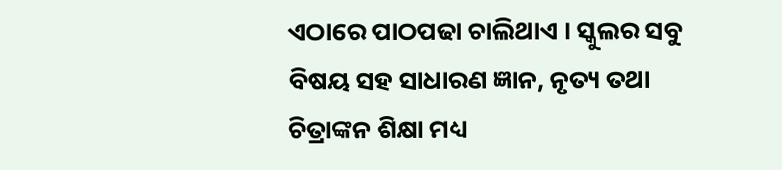ଏଠାରେ ପାଠପଢା ଚାଲିଥାଏ । ସ୍କୁଲର ସବୁ ବିଷୟ ସହ ସାଧାରଣ ଜ୍ଞାନ, ନୃତ୍ୟ ତଥା ଚିତ୍ରାଙ୍କନ ଶିକ୍ଷା ମଧ୍ୟ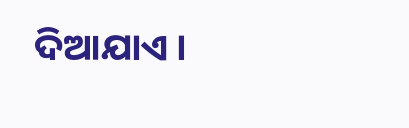ଦିଆଯାଏ ।